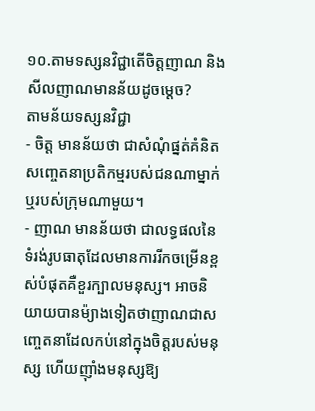១០.តាមទស្សនវិជ្ជាតើចិត្តញាណ និងសីលញាណមានន័យដូចម្តេច?
តាមន័យទស្សនវិជ្ជា
- ចិត្ត មានន័យថា ជាសំណុំផ្នត់គំនិត សញ្ចេតនាប្រតិកម្មរបស់ជនណាម្នាក់ ឬរបស់ក្រុមណាមួយ។
- ញាណ មានន័យថា ជាលទ្ធផលនៃទំរង់រូបធាតុដែលមានការរីកចម្រើនខ្ពស់បំផុតគឺខួរក្បាលមនុស្ស។ អាចនិយាយបានម៉្យាងទៀតថាញាណជាសញ្ចេតនាដែលកប់នៅក្នុងចិត្តរបស់មនុស្ស ហើយញ៉ាំងមនុស្សឱ្យ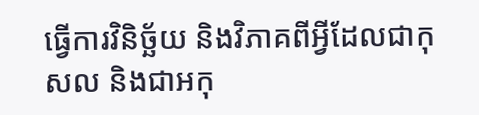ធ្វើការវិនិច្ឆ័យ និងវិភាគពីអ្វីដែលជាកុសល និងជាអកុ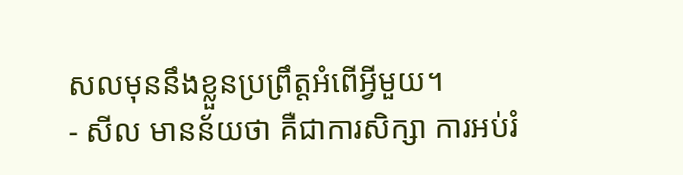សលមុននឹងខ្លួនប្រព្រឹត្តអំពើអ្វីមួយ។
- សីល មានន័យថា គឺជាការសិក្សា ការអប់រំ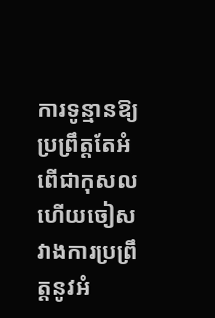ការទូន្មានឱ្យប្រព្រឹត្តតែអំពើជាកុសលហើយចៀសវាងការប្រព្រឹត្តនូវអំ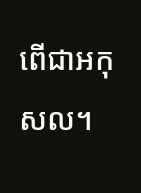ពើជាអកុសល។